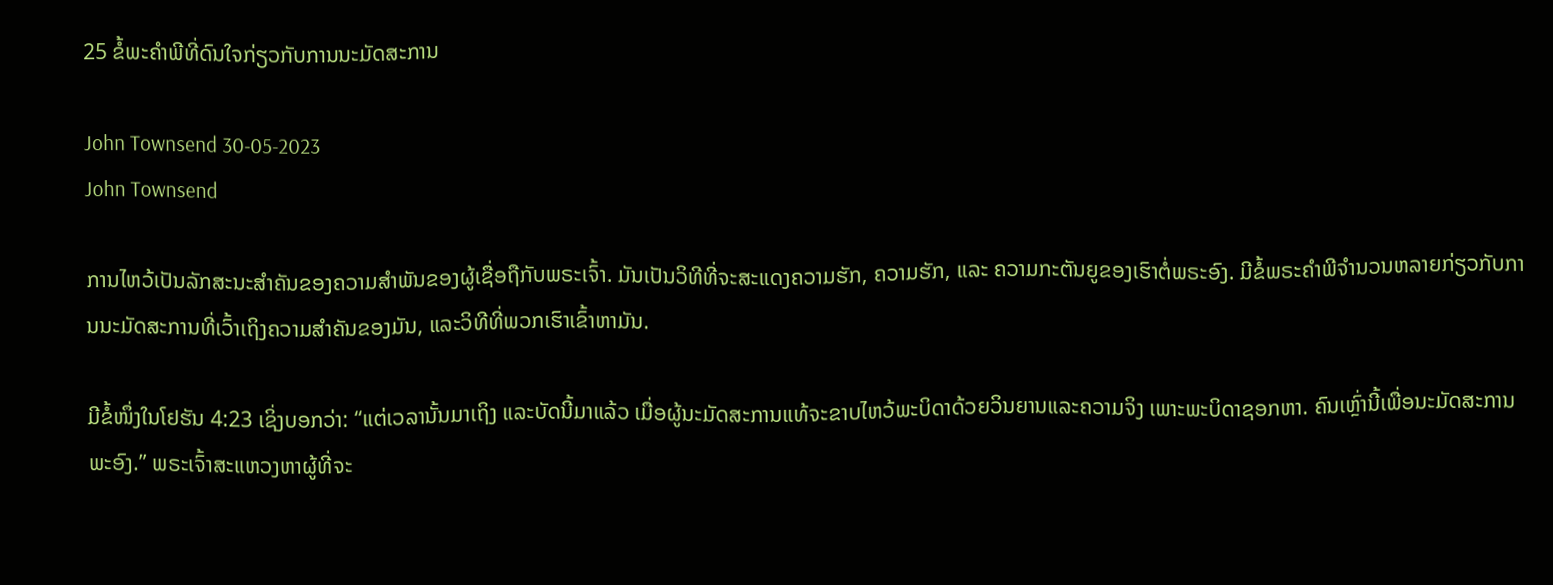25 ຂໍ້ພະຄຳພີທີ່ດົນໃຈກ່ຽວກັບການນະມັດສະການ

John Townsend 30-05-2023
John Townsend

ການໄຫວ້ເປັນລັກສະນະສຳຄັນຂອງຄວາມສຳພັນຂອງຜູ້ເຊື່ອຖືກັບພຣະເຈົ້າ. ມັນເປັນວິທີທີ່ຈະສະແດງຄວາມຮັກ, ຄວາມຮັກ, ແລະ ຄວາມກະຕັນຍູຂອງເຮົາຕໍ່ພຣະອົງ. ມີຂໍ້ພຣະຄໍາພີຈໍານວນຫລາຍກ່ຽວກັບການນະມັດສະການທີ່ເວົ້າເຖິງຄວາມສໍາຄັນຂອງມັນ, ແລະວິທີທີ່ພວກເຮົາເຂົ້າຫາມັນ.

ມີຂໍ້ໜຶ່ງໃນໂຢຮັນ 4:23 ເຊິ່ງບອກວ່າ: “ແຕ່ເວລານັ້ນມາເຖິງ ແລະບັດນີ້ມາແລ້ວ ເມື່ອຜູ້ນະມັດສະການແທ້ຈະຂາບໄຫວ້ພະບິດາດ້ວຍວິນຍານແລະຄວາມຈິງ ເພາະພະບິດາຊອກຫາ. ຄົນເຫຼົ່ານີ້ເພື່ອນະມັດສະການພະອົງ.” ພຣະເຈົ້າສະແຫວງຫາຜູ້ທີ່ຈະ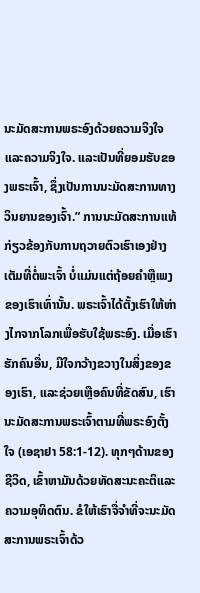ນະມັດສະການພຣະອົງດ້ວຍຄວາມຈິງໃຈແລະຄວາມຈິງໃຈ. ແລະເປັນທີ່ຍອມຮັບຂອງພຣະເຈົ້າ, ຊຶ່ງເປັນການນະມັດສະການທາງວິນຍານຂອງເຈົ້າ.” ການນະມັດສະການແທ້ກ່ຽວຂ້ອງກັບການຖວາຍຕົວເຮົາເອງຢ່າງເຕັມທີ່ຕໍ່ພະເຈົ້າ ບໍ່ແມ່ນແຕ່ຖ້ອຍຄຳຫຼືເພງຂອງເຮົາເທົ່ານັ້ນ. ພຣະເຈົ້າໄດ້ຕັ້ງເຮົາໃຫ້ຫ່າງໄກຈາກໂລກເພື່ອຮັບໃຊ້ພຣະອົງ. ເມື່ອເຮົາຮັກຄົນອື່ນ, ມີໃຈກວ້າງຂວາງໃນສິ່ງຂອງຂອງເຮົາ, ແລະຊ່ວຍເຫຼືອຄົນທີ່ຂັດສົນ, ເຮົານະມັດສະການພຣະເຈົ້າຕາມທີ່ພຣະອົງຕັ້ງໃຈ (ເອຊາຢາ 58:1-12). ທຸກໆດ້ານຂອງຊີວິດ, ເຂົ້າຫາມັນດ້ວຍທັດສະນະຄະຕິແລະຄວາມອຸທິດຕົນ. ຂໍໃຫ້ເຮົາຈື່ຈຳທີ່ຈະນະມັດສະການພຣະເຈົ້າດ້ວ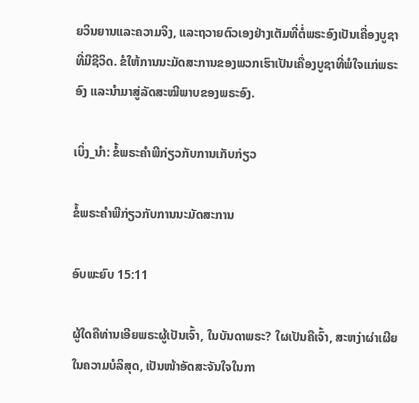ຍວິນຍານແລະຄວາມຈິງ, ແລະຖວາຍຕົວເອງຢ່າງເຕັມທີ່ຕໍ່ພຣະອົງເປັນເຄື່ອງບູຊາທີ່ມີຊີວິດ. ຂໍໃຫ້ການນະມັດສະການຂອງພວກເຮົາເປັນເຄື່ອງບູຊາທີ່ພໍໃຈແກ່ພຣະອົງ ແລະນຳມາສູ່ລັດສະໝີພາບຂອງພຣະອົງ.

ເບິ່ງ_ນຳ: ຂໍ້ພຣະຄໍາພີກ່ຽວກັບການເກັບກ່ຽວ

ຂໍ້ພຣະຄຳພີກ່ຽວກັບການນະມັດສະການ

ອົບພະຍົບ 15:11

ຜູ້ໃດຄືທ່ານເອີຍພຣະຜູ້ເປັນເຈົ້າ, ໃນບັນດາພຣະ? ໃຜເປັນຄືເຈົ້າ, ສະຫງ່າຜ່າເຜີຍໃນຄວາມບໍລິສຸດ, ເປັນໜ້າອັດສະຈັນໃຈໃນກາ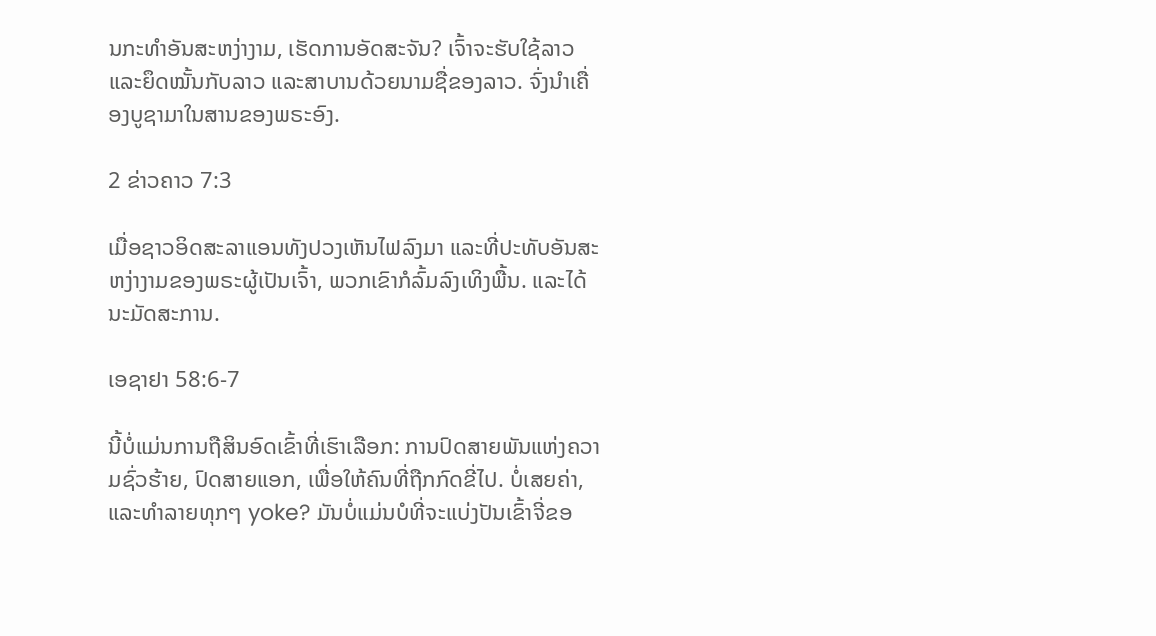ນກະທຳອັນສະຫງ່າງາມ, ເຮັດການອັດສະຈັນ? ເຈົ້າຈະຮັບໃຊ້ລາວ ແລະຍຶດໝັ້ນກັບລາວ ແລະສາບານດ້ວຍນາມຊື່ຂອງລາວ. ຈົ່ງນຳເຄື່ອງບູຊາມາໃນສານຂອງພຣະອົງ.

2 ຂ່າວຄາວ 7:3

ເມື່ອຊາວອິດສະລາແອນທັງປວງເຫັນໄຟລົງມາ ແລະທີ່ປະທັບອັນສະຫງ່າງາມຂອງພຣະຜູ້ເປັນເຈົ້າ, ພວກເຂົາກໍລົ້ມລົງເທິງພື້ນ. ແລະໄດ້ນະມັດສະການ.

ເອຊາຢາ 58:6-7

ນີ້ບໍ່ແມ່ນການຖືສິນອົດເຂົ້າທີ່ເຮົາເລືອກ: ການປົດສາຍພັນແຫ່ງຄວາມຊົ່ວຮ້າຍ, ປົດສາຍແອກ, ເພື່ອໃຫ້ຄົນທີ່ຖືກກົດຂີ່ໄປ. ບໍ່ເສຍຄ່າ, ແລະທໍາລາຍທຸກໆ yoke? ມັນບໍ່ແມ່ນບໍທີ່ຈະແບ່ງປັນເຂົ້າຈີ່ຂອ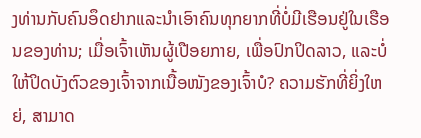ງທ່ານກັບຄົນອຶດຢາກແລະນໍາເອົາຄົນທຸກຍາກທີ່ບໍ່ມີເຮືອນຢູ່ໃນເຮືອນຂອງທ່ານ; ເມື່ອເຈົ້າເຫັນຜູ້ເປືອຍກາຍ, ເພື່ອປົກປິດລາວ, ແລະບໍ່ໃຫ້ປິດບັງຕົວຂອງເຈົ້າຈາກເນື້ອໜັງຂອງເຈົ້າບໍ? ຄວາມຮັກທີ່ຍິ່ງໃຫຍ່, ສາມາດ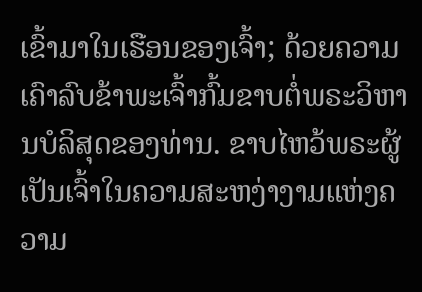ເຂົ້າມາໃນເຮືອນຂອງເຈົ້າ; ດ້ວຍຄວາມເຄົາລົບຂ້າພະເຈົ້າກົ້ມຂາບຕໍ່ພຣະວິຫານບໍລິສຸດຂອງທ່ານ. ຂາບໄຫວ້ພຣະຜູ້ເປັນເຈົ້າໃນຄວາມສະຫງ່າງາມແຫ່ງຄວາມ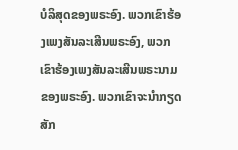ບໍລິສຸດຂອງພຣະອົງ. ພວກເຂົາຮ້ອງເພງສັນລະເສີນພຣະອົງ, ພວກເຂົາຮ້ອງເພງສັນລະເສີນພຣະນາມຂອງພຣະອົງ. ພວກເຂົາຈະນຳກຽດສັກ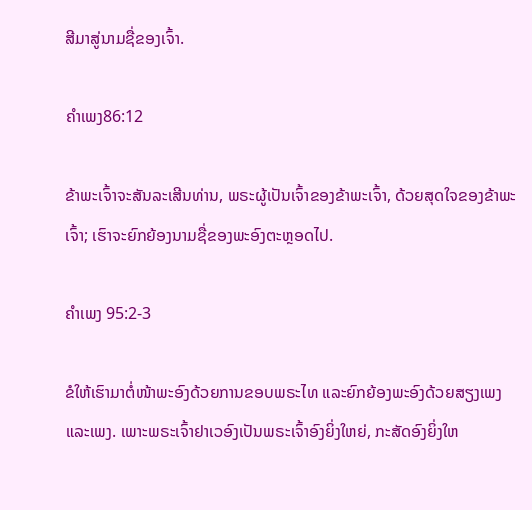ສີມາສູ່ນາມຊື່ຂອງເຈົ້າ.

ຄຳເພງ86:12

ຂ້າພະເຈົ້າຈະສັນລະເສີນທ່ານ, ພຣະຜູ້ເປັນເຈົ້າຂອງຂ້າພະເຈົ້າ, ດ້ວຍສຸດໃຈຂອງຂ້າພະເຈົ້າ; ເຮົາຈະຍົກຍ້ອງນາມຊື່ຂອງພະອົງຕະຫຼອດໄປ.

ຄຳເພງ 95:2-3

ຂໍໃຫ້ເຮົາມາຕໍ່ໜ້າພະອົງດ້ວຍການຂອບພຣະໄທ ແລະຍົກຍ້ອງພະອົງດ້ວຍສຽງເພງ ແລະເພງ. ເພາະພຣະເຈົ້າຢາເວອົງເປັນພຣະເຈົ້າອົງຍິ່ງໃຫຍ່, ກະສັດອົງຍິ່ງໃຫ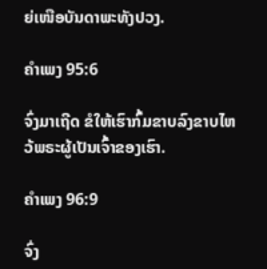ຍ່ເໜືອບັນດາພະທັງປວງ.

ຄຳເພງ 95:6

ຈົ່ງມາເຖີດ ຂໍໃຫ້ເຮົາກົ້ມຂາບລົງຂາບໄຫວ້ພຣະຜູ້ເປັນເຈົ້າຂອງເຮົາ.

ຄຳເພງ 96:9

ຈົ່ງ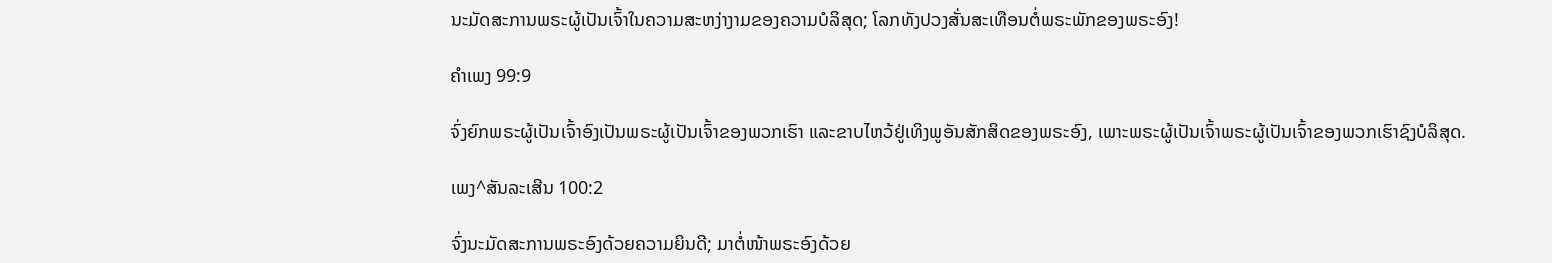ນະມັດສະການພຣະຜູ້ເປັນເຈົ້າໃນຄວາມສະຫງ່າງາມຂອງຄວາມບໍລິສຸດ; ໂລກທັງປວງສັ່ນສະເທືອນຕໍ່ພຣະພັກຂອງພຣະອົງ!

ຄຳເພງ 99:9

ຈົ່ງຍົກພຣະຜູ້ເປັນເຈົ້າອົງເປັນພຣະຜູ້ເປັນເຈົ້າຂອງພວກເຮົາ ແລະຂາບໄຫວ້ຢູ່ເທິງພູອັນສັກສິດຂອງພຣະອົງ, ເພາະພຣະຜູ້ເປັນເຈົ້າພຣະຜູ້ເປັນເຈົ້າຂອງພວກເຮົາຊົງບໍລິສຸດ.

ເພງ^ສັນລະເສີນ 100:2

ຈົ່ງນະມັດສະການພຣະອົງດ້ວຍຄວາມຍິນດີ; ມາຕໍ່ໜ້າພຣະອົງດ້ວຍ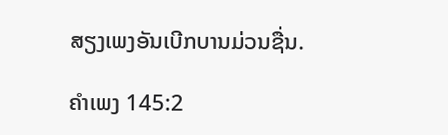ສຽງເພງອັນເບີກບານມ່ວນຊື່ນ.

ຄຳເພງ 145:2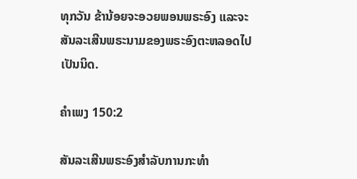ທຸກວັນ ຂ້ານ້ອຍຈະອວຍພອນພຣະອົງ ແລະຈະສັນລະເສີນພຣະນາມຂອງພຣະອົງຕະຫລອດໄປເປັນນິດ.

ຄຳເພງ 150:2

ສັນລະເສີນພຣະອົງສຳລັບການກະທຳ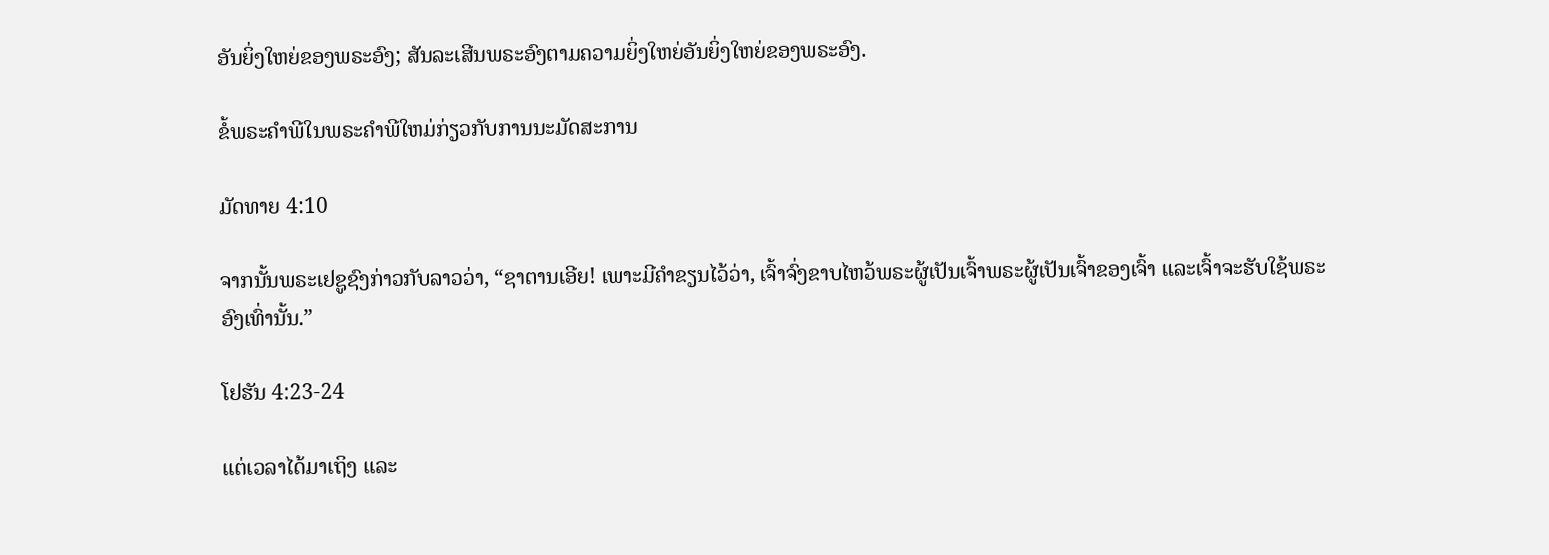ອັນຍິ່ງໃຫຍ່ຂອງພຣະອົງ; ສັນລະເສີນພຣະອົງຕາມຄວາມຍິ່ງໃຫຍ່ອັນຍິ່ງໃຫຍ່ຂອງພຣະອົງ.

ຂໍ້ພຣະຄໍາພີໃນພຣະຄໍາພີໃຫມ່ກ່ຽວກັບການນະມັດສະການ

ມັດທາຍ 4:10

ຈາກນັ້ນພຣະເຢຊູຊົງກ່າວກັບລາວວ່າ, “ຊາຕານເອີຍ! ເພາະມີຄຳຂຽນໄວ້ວ່າ, ເຈົ້າຈົ່ງຂາບໄຫວ້ພຣະຜູ້ເປັນເຈົ້າພຣະຜູ້ເປັນເຈົ້າຂອງເຈົ້າ ແລະເຈົ້າຈະຮັບໃຊ້ພຣະອົງເທົ່ານັ້ນ.”

ໂຢຮັນ 4:23-24

ແຕ່ເວລາໄດ້ມາເຖິງ ແລະ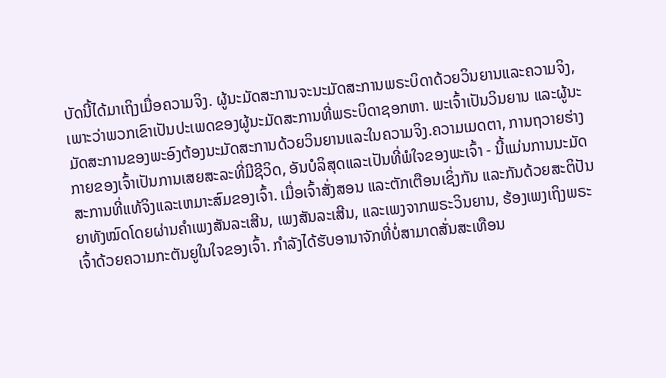ບັດນີ້ໄດ້ມາເຖິງເມື່ອຄວາມຈິງ. ຜູ້ນະມັດສະການຈະນະມັດສະການພຣະບິດາດ້ວຍວິນຍານແລະຄວາມຈິງ, ເພາະວ່າພວກເຂົາເປັນປະເພດຂອງຜູ້ນະມັດສະການທີ່ພຣະບິດາຊອກຫາ. ພະເຈົ້າເປັນວິນຍານ ແລະຜູ້ນະມັດສະການຂອງພະອົງຕ້ອງນະມັດສະການດ້ວຍວິນຍານແລະໃນຄວາມຈິງ.ຄວາມເມດຕາ, ການຖວາຍຮ່າງກາຍຂອງເຈົ້າເປັນການເສຍສະລະທີ່ມີຊີວິດ, ອັນບໍລິສຸດແລະເປັນທີ່ພໍໃຈຂອງພະເຈົ້າ - ນີ້ແມ່ນການນະມັດສະການທີ່ແທ້ຈິງແລະເຫມາະສົມຂອງເຈົ້າ. ເມື່ອເຈົ້າສັ່ງສອນ ແລະຕັກເຕືອນເຊິ່ງກັນ ແລະກັນດ້ວຍສະຕິປັນຍາທັງໝົດໂດຍຜ່ານຄໍາເພງສັນລະເສີນ, ເພງສັນລະເສີນ, ແລະເພງຈາກພຣະວິນຍານ, ຮ້ອງເພງເຖິງພຣະເຈົ້າດ້ວຍຄວາມກະຕັນຍູໃນໃຈຂອງເຈົ້າ. ກໍາລັງໄດ້ຮັບອານາຈັກທີ່ບໍ່ສາມາດສັ່ນສະເທືອນ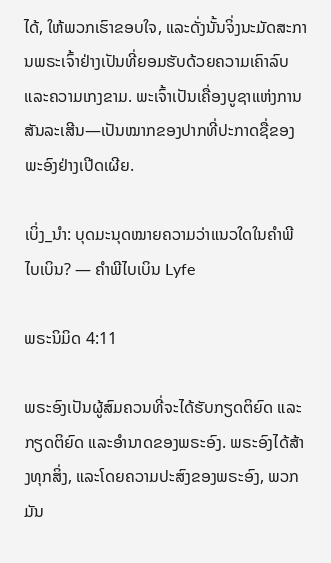ໄດ້, ໃຫ້ພວກເຮົາຂອບໃຈ, ແລະດັ່ງນັ້ນຈິ່ງນະມັດສະການພຣະເຈົ້າຢ່າງເປັນທີ່ຍອມຮັບດ້ວຍຄວາມເຄົາລົບແລະຄວາມເກງຂາມ. ພະເຈົ້າເປັນເຄື່ອງບູຊາແຫ່ງການສັນລະເສີນ—ເປັນໝາກຂອງປາກທີ່ປະກາດຊື່ຂອງພະອົງຢ່າງເປີດເຜີຍ.

ເບິ່ງ_ນຳ: ບຸດມະນຸດໝາຍຄວາມວ່າແນວໃດໃນຄຳພີໄບເບິນ? — ຄໍາພີໄບເບິນ Lyfe

ພຣະນິມິດ 4:11

ພຣະອົງເປັນຜູ້ສົມຄວນທີ່ຈະໄດ້ຮັບກຽດຕິຍົດ ແລະກຽດຕິຍົດ ແລະອຳນາດຂອງພຣະອົງ. ພຣະອົງໄດ້ສ້າງທຸກສິ່ງ, ແລະໂດຍຄວາມປະສົງຂອງພຣະອົງ, ພວກມັນ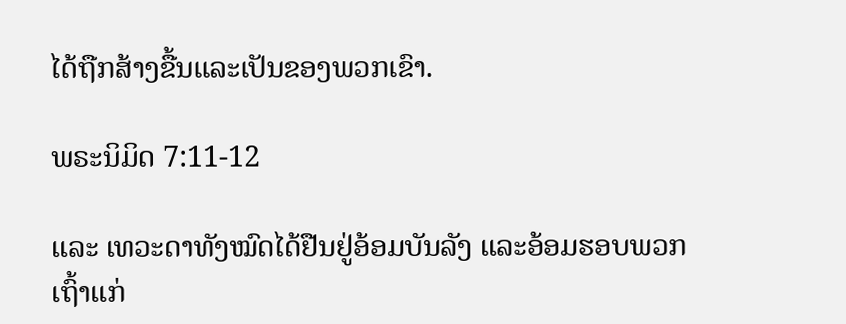ໄດ້ຖືກສ້າງຂື້ນແລະເປັນຂອງພວກເຂົາ.

ພຣະນິມິດ 7:11-12

ແລະ ເທວະດາທັງໝົດໄດ້ຢືນຢູ່ອ້ອມບັນລັງ ແລະອ້ອມຮອບພວກເຖົ້າແກ່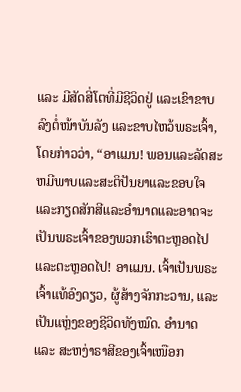ແລະ ມີສັດສີ່ໂຕທີ່ມີຊີວິດຢູ່ ແລະເຂົາຂາບລົງຕໍ່ໜ້າບັນລັງ ແລະຂາບໄຫວ້ພຣະເຈົ້າ, ໂດຍກ່າວວ່າ, “ອາແມນ! ພອນແລະລັດສະຫມີພາບແລະສະຕິປັນຍາແລະຂອບໃຈແລະກຽດສັກສີແລະອໍານາດແລະອາດຈະເປັນພຣະເຈົ້າຂອງພວກເຮົາຕະຫຼອດໄປແລະຕະຫຼອດໄປ! ອາແມນ. ເຈົ້າເປັນພຣະເຈົ້າແທ້ອົງດຽວ, ຜູ້ສ້າງຈັກກະວານ, ແລະເປັນແຫຼ່ງຂອງຊີວິດທັງໝົດ. ອຳນາດ ແລະ ສະຫງ່າຣາສີຂອງເຈົ້າເໜືອກ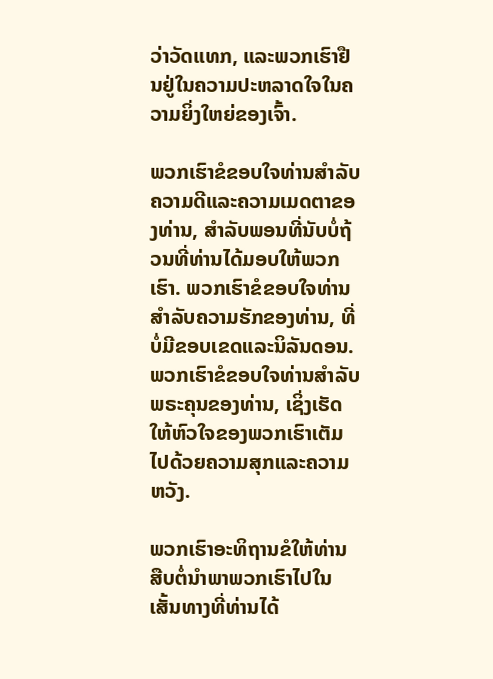ວ່າວັດແທກ, ແລະພວກເຮົາຢືນຢູ່ໃນຄວາມປະຫລາດໃຈໃນຄວາມຍິ່ງໃຫຍ່ຂອງເຈົ້າ.

ພວກເຮົາຂໍຂອບໃຈທ່ານສໍາລັບຄວາມດີແລະຄວາມເມດຕາຂອງທ່ານ, ສໍາລັບພອນທີ່ນັບບໍ່ຖ້ວນທີ່ທ່ານໄດ້ມອບໃຫ້ພວກເຮົາ. ພວກເຮົາຂໍຂອບໃຈທ່ານສໍາລັບຄວາມຮັກຂອງທ່ານ, ທີ່ບໍ່ມີຂອບເຂດແລະນິລັນດອນ. ພວກເຮົາຂໍຂອບໃຈທ່ານສໍາລັບພຣະຄຸນຂອງທ່ານ, ເຊິ່ງເຮັດໃຫ້ຫົວໃຈຂອງພວກເຮົາເຕັມໄປດ້ວຍຄວາມສຸກແລະຄວາມຫວັງ.

ພວກເຮົາອະທິຖານຂໍໃຫ້ທ່ານສືບຕໍ່ນໍາພາພວກເຮົາໄປໃນເສັ້ນທາງທີ່ທ່ານໄດ້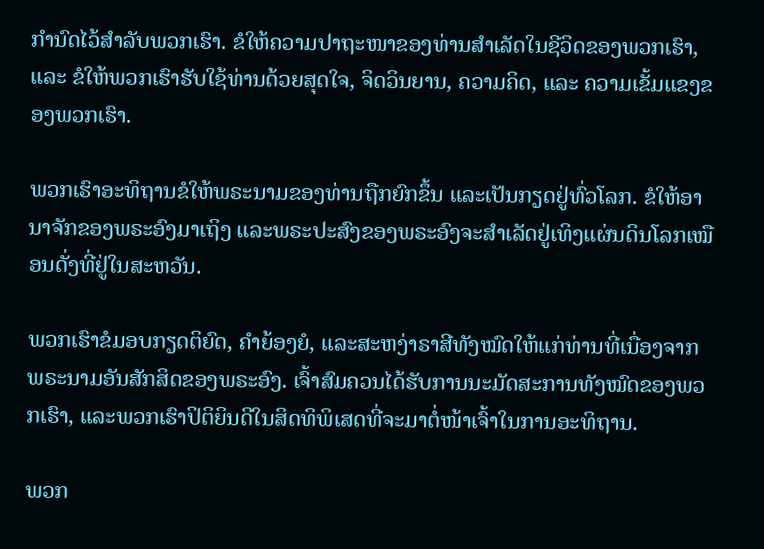ກໍານົດໄວ້ສໍາລັບພວກເຮົາ. ຂໍໃຫ້ຄວາມປາຖະໜາຂອງທ່ານສຳເລັດໃນຊີວິດຂອງພວກເຮົາ, ແລະ ຂໍໃຫ້ພວກເຮົາຮັບໃຊ້ທ່ານດ້ວຍສຸດໃຈ, ຈິດວິນຍານ, ຄວາມຄິດ, ແລະ ຄວາມເຂັ້ມແຂງຂອງພວກເຮົາ.

ພວກເຮົາອະທິຖານຂໍໃຫ້ພຣະນາມຂອງທ່ານຖືກຍົກຂຶ້ນ ແລະເປັນກຽດຢູ່ທົ່ວໂລກ. ຂໍໃຫ້ອານາຈັກຂອງພຣະອົງມາເຖິງ ແລະພຣະປະສົງຂອງພຣະອົງຈະສຳເລັດຢູ່ເທິງແຜ່ນດິນໂລກເໝືອນດັ່ງທີ່ຢູ່ໃນສະຫວັນ.

ພວກເຮົາຂໍມອບກຽດຕິຍົດ, ຄຳຍ້ອງຍໍ, ແລະສະຫງ່າຣາສີທັງໝົດໃຫ້ແກ່ທ່ານທີ່ເນື່ອງຈາກພຣະນາມອັນສັກສິດຂອງພຣະອົງ. ເຈົ້າສົມຄວນໄດ້ຮັບການນະມັດສະການທັງໝົດຂອງພວກເຮົາ, ແລະພວກເຮົາປິຕິຍິນດີໃນສິດທິພິເສດທີ່ຈະມາຕໍ່ໜ້າເຈົ້າໃນການອະທິຖານ.

ພວກ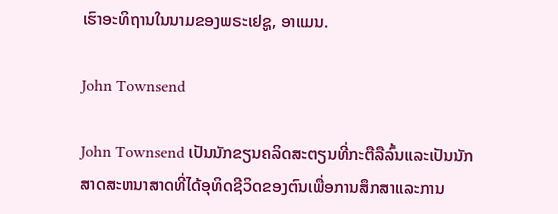ເຮົາອະທິຖານໃນນາມຂອງພຣະເຢຊູ, ອາແມນ.

John Townsend

John Townsend ເປັນນັກຂຽນຄລິດສະຕຽນທີ່ກະຕືລືລົ້ນແລະເປັນນັກສາດສະຫນາສາດທີ່ໄດ້ອຸທິດຊີວິດຂອງຕົນເພື່ອການສຶກສາແລະການ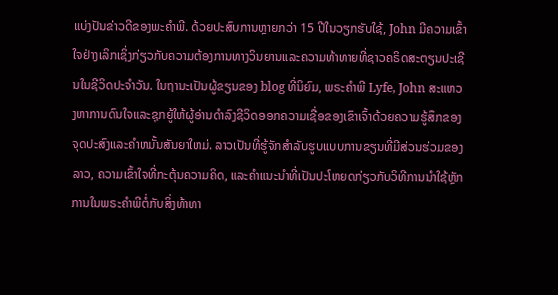ແບ່ງປັນຂ່າວດີຂອງພະຄໍາພີ. ດ້ວຍປະສົບການຫຼາຍກວ່າ 15 ປີໃນວຽກຮັບໃຊ້, John ມີຄວາມເຂົ້າໃຈຢ່າງເລິກເຊິ່ງກ່ຽວກັບຄວາມຕ້ອງການທາງວິນຍານແລະຄວາມທ້າທາຍທີ່ຊາວຄຣິດສະຕຽນປະເຊີນໃນຊີວິດປະຈໍາວັນ. ໃນຖານະເປັນຜູ້ຂຽນຂອງ blog ທີ່ນິຍົມ, ພຣະຄໍາພີ Lyfe, John ສະແຫວງຫາການດົນໃຈແລະຊຸກຍູ້ໃຫ້ຜູ້ອ່ານດໍາລົງຊີວິດອອກຄວາມເຊື່ອຂອງເຂົາເຈົ້າດ້ວຍຄວາມຮູ້ສຶກຂອງຈຸດປະສົງແລະຄໍາຫມັ້ນສັນຍາໃຫມ່. ລາວເປັນທີ່ຮູ້ຈັກສໍາລັບຮູບແບບການຂຽນທີ່ມີສ່ວນຮ່ວມຂອງລາວ, ຄວາມເຂົ້າໃຈທີ່ກະຕຸ້ນຄວາມຄິດ, ແລະຄໍາແນະນໍາທີ່ເປັນປະໂຫຍດກ່ຽວກັບວິທີການນໍາໃຊ້ຫຼັກການໃນພຣະຄໍາພີຕໍ່ກັບສິ່ງທ້າທາ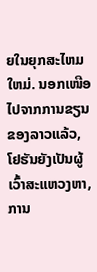ຍໃນຍຸກສະໄຫມໃຫມ່. ນອກເໜືອໄປຈາກການຂຽນຂອງລາວແລ້ວ, ໂຢຮັນຍັງເປັນຜູ້ເວົ້າສະແຫວງຫາ, ການ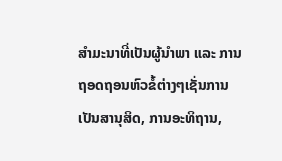ສຳມະນາທີ່ເປັນຜູ້ນຳພາ ແລະ ການຖອດຖອນຫົວຂໍ້ຕ່າງໆເຊັ່ນການເປັນສານຸສິດ, ການອະທິຖານ,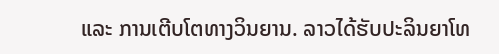ແລະ ການເຕີບໂຕທາງວິນຍານ. ລາວໄດ້ຮັບປະລິນຍາໂທ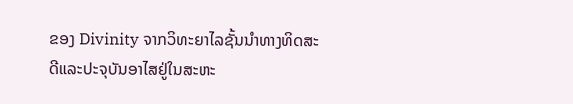ຂອງ Divinity ຈາກວິທະຍາໄລຊັ້ນນໍາທາງທິດສະດີແລະປະຈຸບັນອາໄສຢູ່ໃນສະຫະ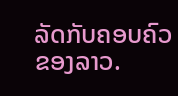ລັດກັບຄອບຄົວຂອງລາວ.